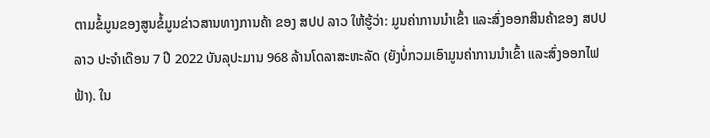ຕາມຂໍ້ມູນຂອງສູນຂໍ້ມູນຂ່າວສານທາງການຄ້າ ຂອງ ສປປ ລາວ ໃຫ້ຮູ້ວ່າ: ມູນຄ່າການນໍາເຂົ້າ ແລະສົ່ງອອກສິນຄ້າຂອງ ສປປ ລາວ ປະຈໍາເດືອນ 7 ປີ 2022 ບັນລຸປະມານ 968 ລ້ານໂດລາສະຫະລັດ (ຍັງບໍ່ກວມເອົາມູນຄ່າການນຳເຂົ້າ ແລະສົ່ງອອກໄຟຟ້າ). ໃນ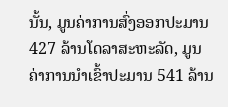ນັ້ນ, ມູນຄ່າການສົ່ງອອກປະມານ 427 ລ້ານໂດລາສະຫະລັດ, ມູນຄ່າການນໍາເຂົ້າປະມານ 541 ລ້ານ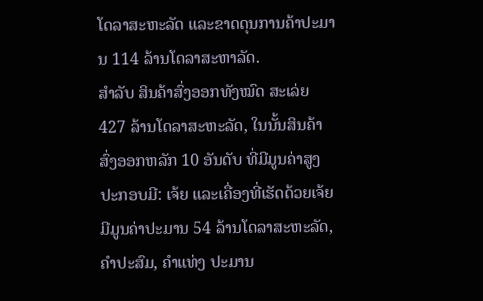ໂດລາສະຫະລັດ ແລະຂາດດຸນການຄ້າປະມານ 114 ລ້ານໂດລາສະຫາລັດ.
ສຳລັບ ສິນຄ້າສົ່ງອອກທັງໝົດ ສະເລ່ຍ 427 ລ້ານໂດລາສະຫະລັດ, ໃນນັ້ນສິນຄ້າສົ່ງອອກຫລັກ 10 ອັນດັບ ທີ່ມີມູນຄ່າສູງ ປະກອບມີ: ເຈ້ຍ ແລະເຄື່ອງທີ່ເຮັດດ້ວຍເຈ້ຍ ມີມູນຄ່າປະມານ 54 ລ້ານໂດລາສະຫະລັດ, ຄຳປະສົມ, ຄຳແທ່ງ ປະມານ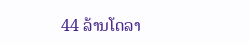44 ລ້ານໂດລາ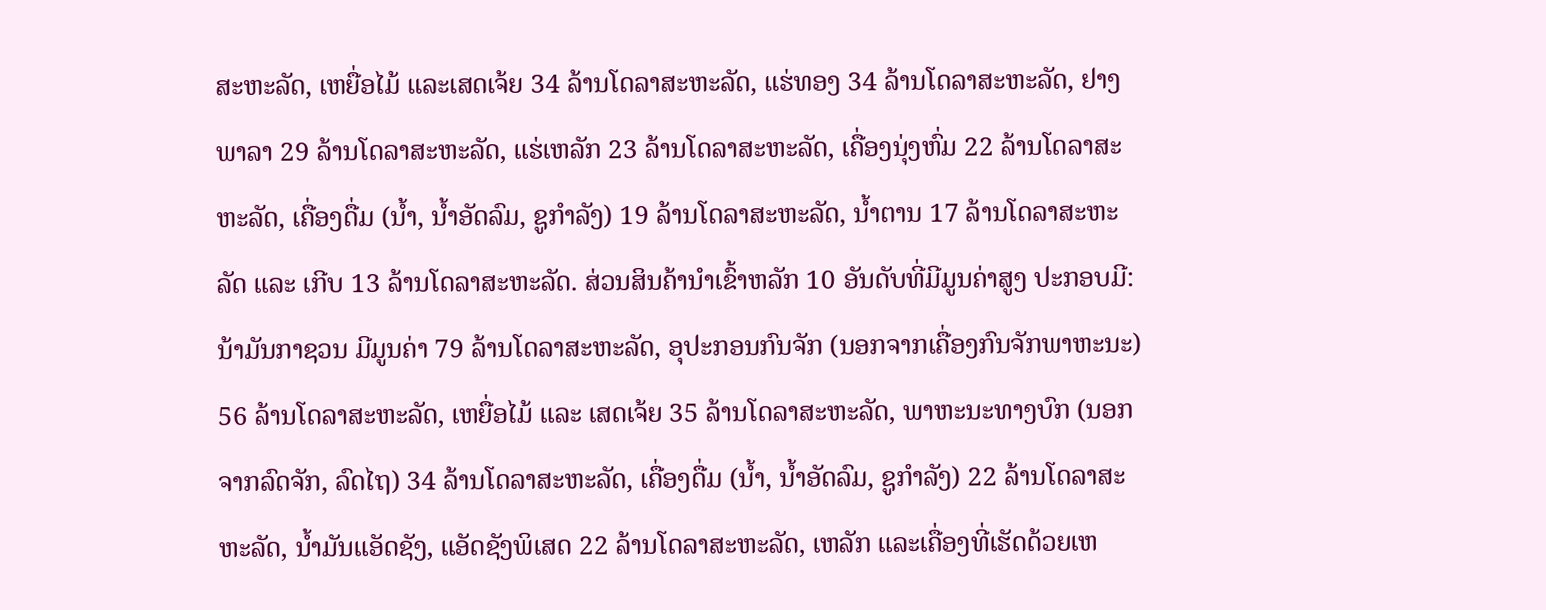ສະຫະລັດ, ເຫຍື່ອໄມ້ ແລະເສດເຈ້ຍ 34 ລ້ານໂດລາສະຫະລັດ, ແຮ່ທອງ 34 ລ້ານໂດລາສະຫະລັດ, ຢາງພາລາ 29 ລ້ານໂດລາສະຫະລັດ, ແຮ່ເຫລັກ 23 ລ້ານໂດລາສະຫະລັດ, ເຄື່ອງນຸ່ງຫົ່ມ 22 ລ້ານໂດລາສະຫະລັດ, ເຄື່ອງດື່ມ (ນໍ້າ, ນໍ້າອັດລົມ, ຊູກໍາລັງ) 19 ລ້ານໂດລາສະຫະລັດ, ນໍ້າຕານ 17 ລ້ານໂດລາສະຫະລັດ ແລະ ເກີບ 13 ລ້ານໂດລາສະຫະລັດ. ສ່ວນສິນຄ້ານຳເຂົ້າຫລັກ 10 ອັນດັບທີ່ມີມູນຄ່າສູງ ປະກອບມີ: ນ້າມັນກາຊວນ ມີມູນຄ່າ 79 ລ້ານໂດລາສະຫະລັດ, ອຸປະກອນກົນຈັກ (ນອກຈາກເຄື່ອງກົນຈັກພາຫະນະ) 56 ລ້ານໂດລາສະຫະລັດ, ເຫຍື່ອໄມ້ ແລະ ເສດເຈ້ຍ 35 ລ້ານໂດລາສະຫະລັດ, ພາຫະນະທາງບົກ (ນອກຈາກລົດຈັກ, ລົດໄຖ) 34 ລ້ານໂດລາສະຫະລັດ, ເຄື່ອງດື່ມ (ນໍ້າ, ນໍ້າອັດລົມ, ຊູກໍາລັງ) 22 ລ້ານໂດລາສະຫະລັດ, ນ້ຳມັນແອັດຊັງ, ແອັດຊັງພິເສດ 22 ລ້ານໂດລາສະຫະລັດ, ເຫລັກ ແລະເຄື່ອງທີ່ເຮັດດ້ວຍເຫ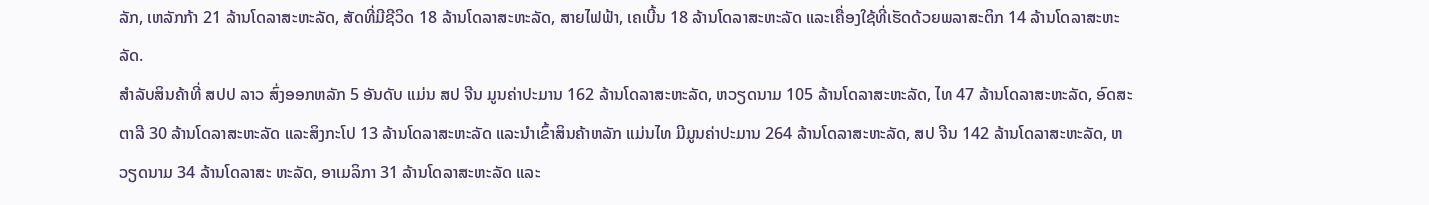ລັກ, ເຫລັກກ້າ 21 ລ້ານໂດລາສະຫະລັດ, ສັດທີ່ມີຊີວິດ 18 ລ້ານໂດລາສະຫະລັດ, ສາຍໄຟຟ້າ, ເຄເບີ້ນ 18 ລ້ານໂດລາສະຫະລັດ ແລະເຄື່ອງໃຊ້ທີ່ເຮັດດ້ວຍພລາສະຕິກ 14 ລ້ານໂດລາສະຫະລັດ.
ສຳລັບສິນຄ້າທີ່ ສປປ ລາວ ສົ່ງອອກຫລັກ 5 ອັນດັບ ແມ່ນ ສປ ຈີນ ມູນຄ່າປະມານ 162 ລ້ານໂດລາສະຫະລັດ, ຫວຽດນາມ 105 ລ້ານໂດລາສະຫະລັດ, ໄທ 47 ລ້ານໂດລາສະຫະລັດ, ອົດສະຕາລີ 30 ລ້ານໂດລາສະຫະລັດ ແລະສິງກະໂປ 13 ລ້ານໂດລາສະຫະລັດ ແລະນໍາເຂົ້າສິນຄ້າຫລັກ ແມ່ນໄທ ມີມູນຄ່າປະມານ 264 ລ້ານໂດລາສະຫະລັດ, ສປ ຈີນ 142 ລ້ານໂດລາສະຫະລັດ, ຫວຽດນາມ 34 ລ້ານໂດລາສະ ຫະລັດ, ອາເມລິກາ 31 ລ້ານໂດລາສະຫະລັດ ແລະ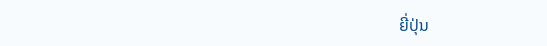ຍີ່ປຸ່ນ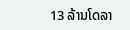13 ລ້ານໂດລາ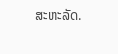ສະຫະລັດ.